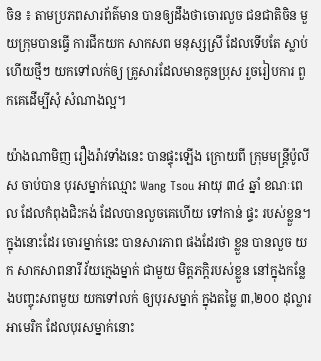ចិន ៖ តាមប្រភពសារព័ត៌មាន បានឲ្យដឹងថាចោរលួច ជនជាតិចិន មួយក្រុមបានធ្វើ ការជីកយក សាកសព មនុស្សស្រី ដែលទើបតែ ស្លាប់ហើយថ្មីៗ យកទៅលក់ឲ្យ គ្រូសារដែលមានកូនប្រុស រួចរៀបការ ពួកគេដើម្បីសុំ សំណាងល្អ។

យ៉ាងណាមិញ រឿងរ៉ាវទាំងនេះ បានផ្ទុះឡើង ក្រោយពី ក្រុមមន្រ្តីប៉ូលីស ចាប់បាន បុរសម្នាក់ឈ្មោះ Wang Tsou អាយុ ៣៤ ឆ្នាំ ខណៈពេល ដែលកំពុងជិះកង់ ដែលបានលួចគេហើយ ទៅកាន់ ផ្ទះ របស់ខ្លួន។ ក្នុងនោះដែរ ចោរម្នាក់នេះ បានសារភាព ផងដែរថា ខ្លួន បានលួច យក សាកសាពនារី វ័យក្មេងម្នាក់ ជាមួយ មិត្តភក្តិរបស់ខ្លួន នៅក្នុងកន្លែងបញ្ចុះសពមួយ យកទៅលក់ ឲ្យបុរសម្នាក់ ក្នុងតម្លៃ ៣,២០០ ដុល្លារអាមេរិក ដែលបុរសម្នាក់នោះ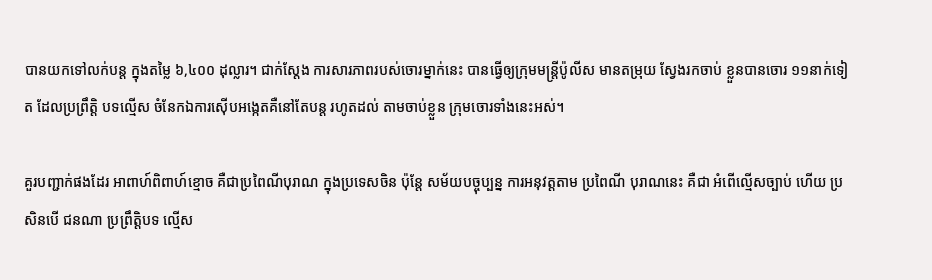បានយកទៅលក់បន្ត ក្នុងតម្លៃ ៦,៤០០ ដុល្លារ។ ជាក់ស្តែង ការសារភាពរបស់ចោរម្នាក់នេះ បានធ្វើឲ្យក្រុមមន្ត្រីប៉ូលីស មានតម្រុយ ស្វែងរកចាប់ ខ្លួនបានចោរ ១១នាក់ទៀត ដែលប្រព្រឹត្តិ បទល្មើស ចំនែកឯការស៊ើបអង្កេតគឺនៅតែបន្ត រហូតដល់ តាមចាប់ខ្លួន ក្រុមចោរទាំងនេះអស់។

គួរបញ្ជាក់ផងដែរ អាពាហ៍ពិពាហ៍ខ្មោច គឺជាប្រពៃណីបុរាណ ក្នុងប្រទេសចិន ប៉ុន្តែ សម័យបច្ចុប្បន្ន ការអនុវត្តតាម ប្រពៃណី បុរាណនេះ គឺជា អំពើល្មើសច្បាប់ ហើយ ប្រសិនបើ ជនណា ប្រព្រឹត្តិបទ ល្មើស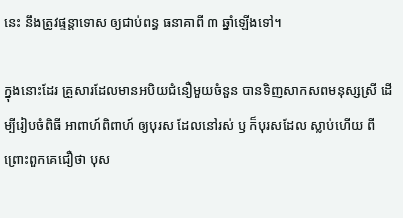នេះ នឹងត្រូវផ្ទន្តាទោស ឲ្យជាប់ពន្ធ ធនាគាពី ៣ ឆ្នាំឡើងទៅ។

ក្នុងនោះដែរ គ្រួសារដែលមានអបិយជំនឿមួយចំនួន បានទិញសាកសពមនុស្សស្រី ដើម្បីរៀបចំពិធី អាពាហ៍ពិពាហ៍ ឲ្យបុរស ដែលនៅរស់ ឫ ក៏បុរសដែល ស្លាប់ហើយ ពីព្រោះពួកគេជឿថា បុស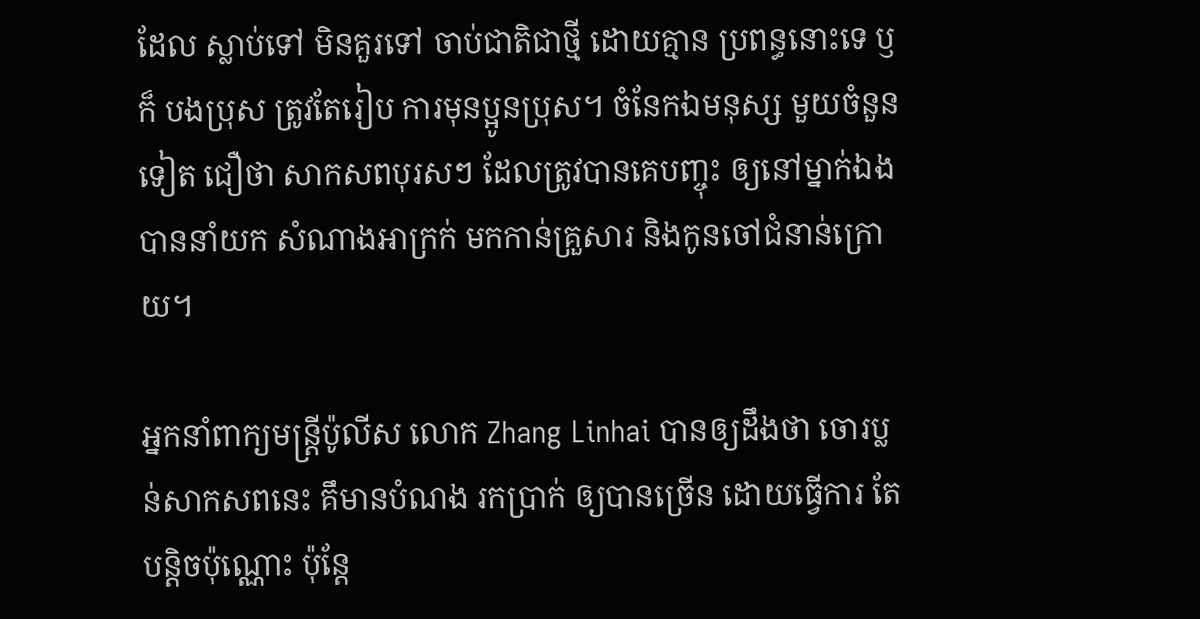ដែល ស្លាប់ទៅ មិនគួរទៅ ចាប់ជាតិជាថ្មី ដោយគ្មាន ប្រពន្ធនោះទេ ឫ ក៏ បងប្រុស ត្រូវតែរៀប ការមុនប្អូនប្រុស។ ចំនែកឯមនុស្ស មួយចំនួនទៀត ជឿថា សាកសពបុរសៗ ដែលត្រូវបានគេបញ្ចុះ ឲ្យនៅម្នាក់ឯង បាននាំយក សំណាងអាក្រក់ មកកាន់គ្រួសារ និងកូនចៅជំនាន់ក្រោយ។

អ្នកនាំពាក្យមន្ត្រីប៉ូលីស លោក Zhang Linhai បានឲ្យដឹងថា ចោរប្លន់សាកសពនេះ គឹមានបំណង រកប្រាក់ ឲ្យបានច្រើន ដោយធ្វើការ តែបន្តិចប៉ុណ្ណោះ ប៉ុន្តែ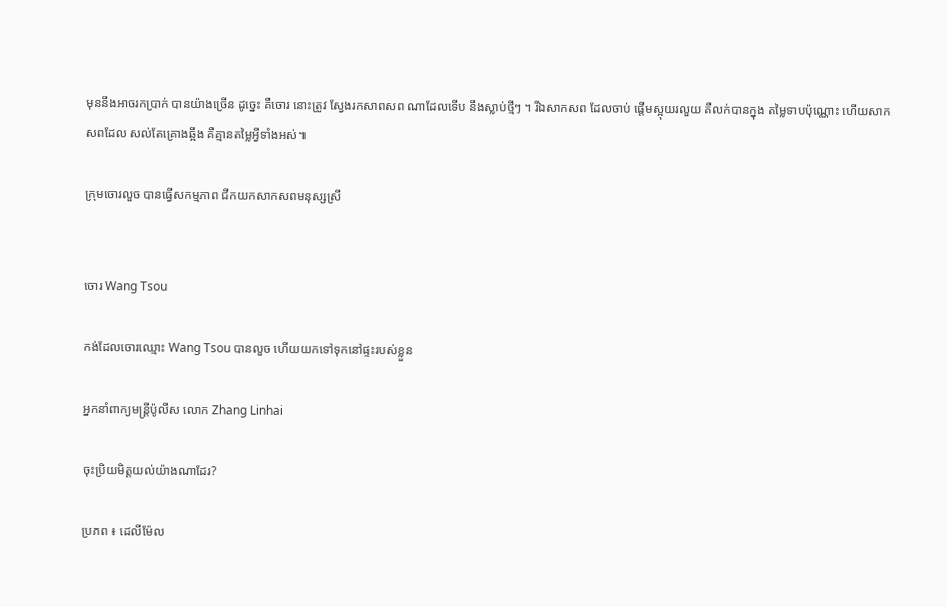មុននឹងអាចរកប្រាក់ បានយ៉ាងច្រើន ដូច្នេះ គឺចោរ នោះត្រូវ ស្វែងរកសាពសព ណាដែលទើប នឹងស្លាប់ថ្មីៗ ។ រីឯសាកសព ដែលចាប់ ផ្តើមស្អុយរលួយ គឺលក់បានក្នុង តម្លៃទាបប៉ុណ្ណោះ ហើយសាកសពដែល សល់តែគ្រោងឆ្អឹង គឺគ្មានតម្លៃអ្វីទាំងអស់៕

ក្រុមចោរលួច បានធ្វើសកម្មភាព ជីកយកសាកសពមនុស្សស្រី


ចោរ Wang Tsou

កង់ដែលចោរឈ្មោះ Wang Tsou បានលួច ហើយយកទៅទុកនៅផ្ទះរបស់ខ្លួន

អ្នកនាំពាក្យមន្រ្តីប៉ូលីស លោក Zhang Linhai

ចុះប្រិយមិត្តយល់យ៉ាងណាដែរ?

ប្រភព ៖ ដេលីម៉ែល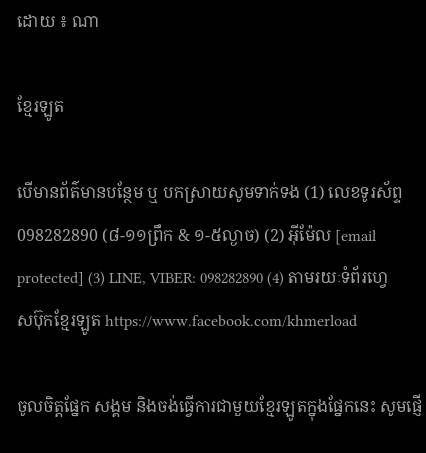ដោយ ៖ ណា

ខ្មែរឡូត

បើមានព័ត៌មានបន្ថែម ឬ បកស្រាយសូមទាក់ទង (1) លេខទូរស័ព្ទ 098282890 (៨-១១ព្រឹក & ១-៥ល្ងាច) (2) អ៊ីម៉ែល [email protected] (3) LINE, VIBER: 098282890 (4) តាមរយៈទំព័រហ្វេសប៊ុកខ្មែរឡូត https://www.facebook.com/khmerload

ចូលចិត្តផ្នែក សង្គម និងចង់ធ្វើការជាមួយខ្មែរឡូតក្នុងផ្នែកនេះ សូមផ្ញើ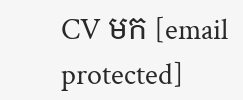CV មក [email protected]